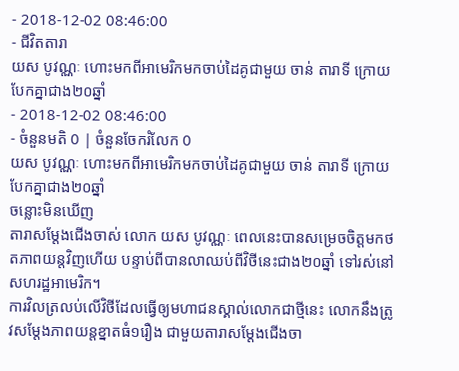- 2018-12-02 08:46:00
- ជីវិតតារា
យស បូវណ្ណៈ ហោះមកពីអាមេរិកមកចាប់ដៃគូជាមួយ ចាន់ តារាទី ក្រោយបែកគ្នាជាង២០ឆ្នាំ
- 2018-12-02 08:46:00
- ចំនួនមតិ 0 | ចំនួនចែករំលែក 0
យស បូវណ្ណៈ ហោះមកពីអាមេរិកមកចាប់ដៃគូជាមួយ ចាន់ តារាទី ក្រោយបែកគ្នាជាង២០ឆ្នាំ
ចន្លោះមិនឃើញ
តារាសម្ដែងជើងចាស់ លោក យស បូវណ្ណៈ ពេលនេះបានសម្រេចចិត្តមកថតភាពយន្តវិញហើយ បន្ទាប់ពីបានលាឈប់ពីវិថីនេះជាង២០ឆ្នាំ ទៅរស់នៅសហរដ្ឋអាមេរិក។
ការវិលត្រលប់លើវិថីដែលធ្វើឲ្យមហាជនស្គាល់លោកជាថ្មីនេះ លោកនឹងត្រូវសម្ដែងភាពយន្តខ្នាតធំ១រឿង ជាមួយតារាសម្ដែងជើងចា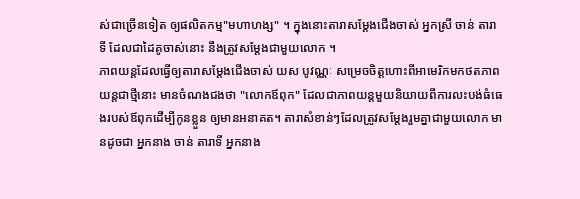ស់ជាច្រើនទៀត ឲ្យផលិតកម្ម"មហាហង្ស" ។ ក្នុងនោះតារាសម្ដែងជើងចាស់ អ្នកស្រី ចាន់ តារាទី ដែលជាដៃគូចាស់នោះ នឹងត្រូវសម្ដែងជាមួយលោក ។
ភាពយន្តដែលធ្វើឲ្យតារាសម្ដែងជើងចាស់ យស បូវណ្ណៈ សម្រេចចិត្តហោះពីអាមេរិកមកថតភាពយន្តជាថ្មីនោះ មានចំណងជងថា "លោកឪពុក" ដែលជាភាពយន្តមួយនិយាយពីការលះបង់ធំធេងរបស់ឪពុកដើម្បីកូនខ្លួន ឲ្យមានអនាគត។ តារាសំខាន់ៗដែលត្រូវសម្ដែងរួមគ្នាជាមួយលោក មានដូចជា អ្នកនាង ចាន់ តារាទី អ្នកនាង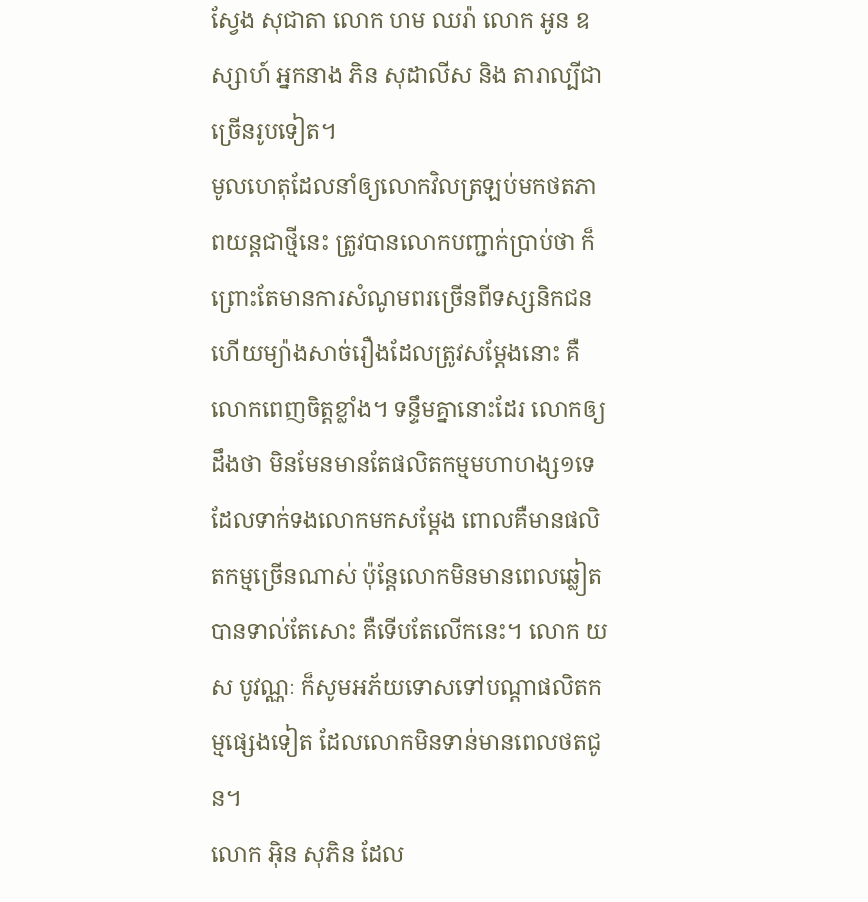ស្វែង សុជាតា លោក ហម ឈរ៉ា លោក អូន ឧស្សាហ៍ អ្នកនាង ភិន សុដាលីស និង តារាល្បីជាច្រើនរូបទៀត។
មូលហេតុដែលនាំឲ្យលោកវិលត្រឡប់មកថតភាពយន្តជាថ្មីនេះ ត្រូវបានលោកបញ្ជាក់ប្រាប់ថា ក៏ព្រោះតែមានការសំណូមពរច្រើនពីទស្សនិកជន ហើយម្យ៉ាងសាច់រឿងដែលត្រូវសម្ដែងនោះ គឺលោកពេញចិត្តខ្លាំង។ ទន្ទឹមគ្នានោះដែរ លោកឲ្យដឹងថា មិនមែនមានតែផលិតកម្មមហាហង្ស១ទេ ដែលទាក់ទងលោកមកសម្ដែង ពោលគឺមានផលិតកម្មច្រើនណាស់ ប៉ុន្តែលោកមិនមានពេលឆ្លៀតបានទាល់តែសោះ គឺទើបតែលើកនេះ។ លោក យស បូវណ្ណៈ ក៏សូមអភ័យទោសទៅបណ្ដាផលិតកម្មផ្សេងទៀត ដែលលោកមិនទាន់មានពេលថតជូន។
លោក អ៊ិន សុភិន ដែល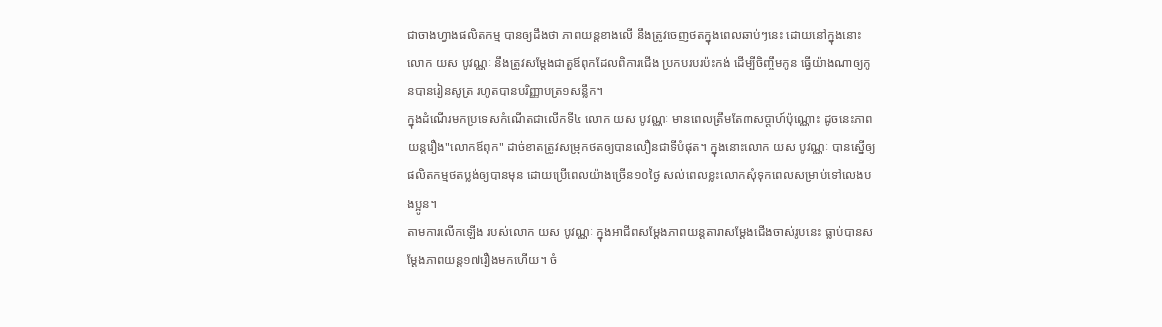ជាចាងហ្វាងផលិតកម្ម បានឲ្យដឹងថា ភាពយន្តខាងលើ នឹងត្រូវចេញថតក្នុងពេលឆាប់ៗនេះ ដោយនៅក្នុងនោះលោក យស បូវណ្ណៈ នឹងត្រូវសម្ដែងជាតួឪពុកដែលពិការជើង ប្រកបរបរប៉ះកង់ ដើម្បីចិញ្ចឹមកូន ធ្វើយ៉ាងណាឲ្យកូនបានរៀនសូត្រ រហូតបានបរិញ្ញាបត្រ១សន្លឹក។
ក្នុងដំណើរមកប្រទេសកំណើតជាលើកទី៤ លោក យស បូវណ្ណៈ មានពេលត្រឹមតែ៣សប្ដាហ៍ប៉ុណ្ណោះ ដូចនេះភាពយន្តរឿង"លោកឪពុក" ដាច់ខាតត្រូវសម្រុកថតឲ្យបានលឿនជាទីបំផុត។ ក្នុងនោះលោក យស បូវណ្ណៈ បានស្នើឲ្យផលិតកម្មថតប្លង់ឲ្យបានមុន ដោយប្រើពេលយ៉ាងច្រើន១០ថ្ងៃ សល់ពេលខ្លះលោកសុំទុកពេលសម្រាប់ទៅលេងបងប្អូន។
តាមការលើកឡើង របស់លោក យស បូវណ្ណៈ ក្នុងអាជីពសម្ដែងភាពយន្តតារាសម្ដែងជើងចាស់រូបនេះ ធ្លាប់បានសម្ដែងភាពយន្ត១៧រឿងមកហើយ។ ចំ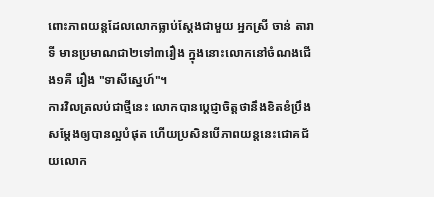ពោះភាពយន្តដែលលោកធ្លាប់ស្ដែងជាមួយ អ្នកស្រី ចាន់ តារាទី មានប្រមាណជា២ទៅ៣រឿង ក្នុងនោះលោកនៅចំណងជើង១គឺ រឿង "ទាសីស្នេហ៍"។
ការវិលត្រលប់ជាថ្មីនេះ លោកបានប្ដេជ្ញាចិត្តថានឹងខិតខំប្រឹងសម្ដែងឲ្យបានល្អបំផុត ហើយប្រសិនបើភាពយន្តនេះជោគជ័យលោក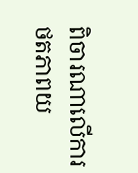ពិចារណាលើការថតភាពយ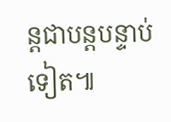ន្តជាបន្តបន្ទាប់ទៀត៕